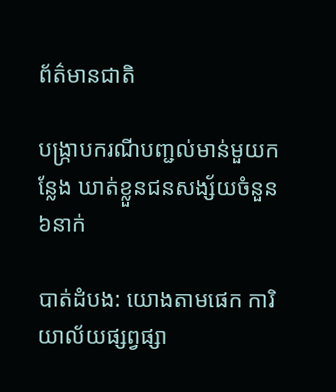ព័ត៌មានជាតិ

បង្រ្កាបករណីបញ្ជល់មាន់មួយកន្លែង ឃាត់ខ្លួនជនសង្ស័យចំនួន៦នាក់

បាត់ដំបង: យោងតាមផេក ការិយាល័យផ្សព្វផ្សា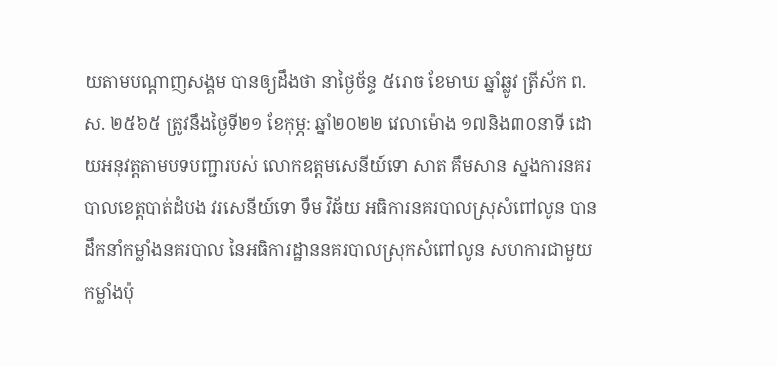យតាមបណ្តាញសង្គម បានឲ្យដឹងថា នាថ្ងៃច័ន្ទ ៥រោច ខែមាឃ ឆ្នាំឆ្លូវ ត្រីស័ក ព.ស. ២៥៦៥ ត្រូវនឹងថ្ងៃទី២១ ខែកុម្ភ: ឆ្នាំ២០២២ វេលាម៉ោង ១៧និង៣០នាទី ដោយអនុវត្តតាមបទបញ្ជារបស់ លោកឧត្តមសេនីយ៍ទោ សាត គឹមសាន ស្នងការនគរបាលខេត្តបាត់ដំបង វរសេនីយ៍ទោ ទឹម វិឆ័យ អធិការនគរបាលស្រុសំពៅលូន បានដឹកនាំកម្លាំងនគរបាល នៃអធិការដ្ឋាននគរបាលស្រុកសំពៅលូន សហការជាមួយកម្លាំងប៉ុ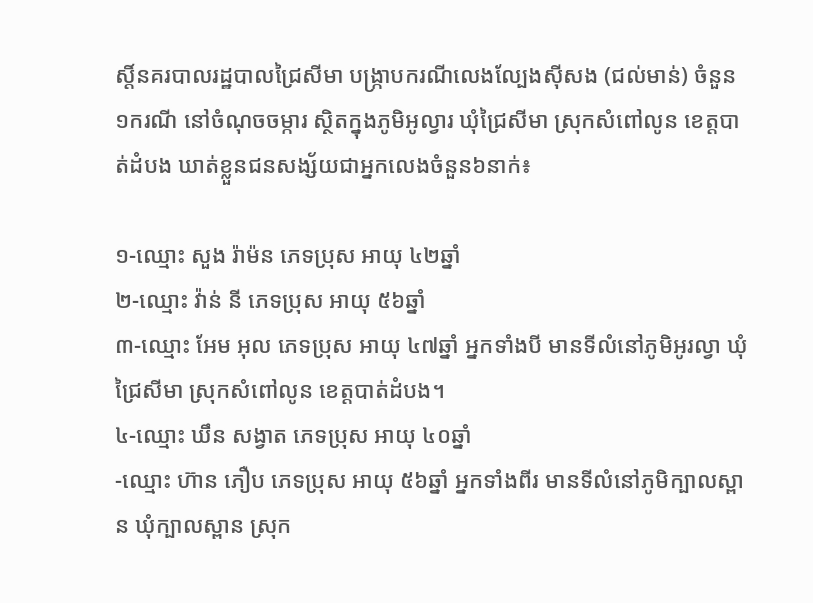ស្តិ៍នគរបាលរដ្ឋបាលជ្រៃសីមា បង្ក្រាបករណីលេងល្បែងស៊ីសង (ជល់មាន់) ចំនួន ១ករណី នៅចំណុចចម្ការ ស្ថិតក្នុងភូមិអូល្វារ ឃុំជ្រៃសីមា ស្រុកសំពៅលូន ខេត្តបាត់ដំបង ឃាត់ខ្លួនជនសង្ស័យជាអ្នកលេងចំនួន៦នាក់៖

១-ឈ្មោះ សួង រ៉ាម៉ន ភេទប្រុស អាយុ ៤២ឆ្នាំ
២-ឈ្មោះ វ៉ាន់ នី ភេទប្រុស អាយុ ៥៦ឆ្នាំ
៣-ឈ្មោះ អែម អុល ភេទប្រុស អាយុ ៤៧ឆ្នាំ អ្នកទាំងបី មានទីលំនៅភូមិអូរល្វា ឃុំជ្រៃសីមា ស្រុកសំពៅលូន ខេត្តបាត់ដំបង។
៤-ឈ្មោះ ឃឹន សង្វាត ភេទប្រុស អាយុ ៤០ឆ្នាំ
-ឈ្មោះ ហ៊ាន ភឿប ភេទប្រុស អាយុ ៥៦ឆ្នាំ អ្នកទាំងពីរ មានទីលំនៅភូមិក្បាលស្ពាន ឃុំក្បាលស្ពាន ស្រុក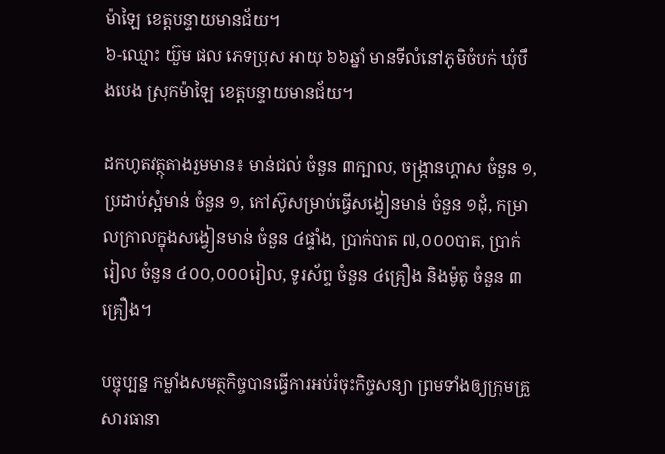ម៉ាឡៃ ខេត្តបន្ទាយមានជ័យ។
៦-ឈ្មោះ យ៊ួម ផល ភេទប្រុស អាយុ ៦៦ឆ្នាំ មានទីលំនៅភូមិចំបក់ ឃុំបឹងបេង ស្រុកម៉ាឡៃ ខេត្តបន្ទាយមានជ័យ។

ដកហូតវត្ថុតាងរួមមាន៖ មាន់ជល់ ចំនួន ៣ក្បាល, ចង្ក្រានហ្គាស ចំនួន ១, ប្រដាប់ស្អំមាន់ ចំនួន ១, កៅស៊ូសម្រាប់ធ្វើសង្វៀនមាន់ ចំនួន ១ដុំ, កម្រាលក្រាលក្នុងសង្វៀនមាន់ ចំនួន ៤ផ្ទាំង, ប្រាក់បាត ៧,០០០បាត, ប្រាក់រៀល ចំនួន ៤០០,០០០រៀល, ទូរស័ព្ទ ចំនួន ៤គ្រឿង និងម៉ូតូ ចំនួន ៣គ្រឿង។

បច្ចុប្បន្ន កម្លាំងសមត្ថកិច្ចបានធ្វើការអប់រំចុះកិច្ចសន្យា ព្រមទាំងឲ្យក្រុមគ្រួសារធានា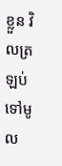ខ្លួន វិលត្រឡប់ទៅមូល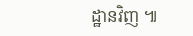ដ្ឋានវិញ ៕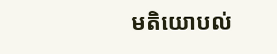មតិយោបល់